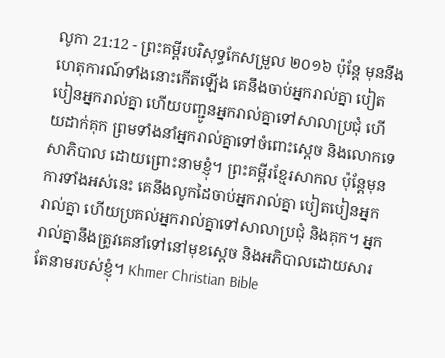លូកា 21:12 - ព្រះគម្ពីរបរិសុទ្ធកែសម្រួល ២០១៦ ប៉ុន្តែ មុននឹងហេតុការណ៍ទាំងនោះកើតឡើង គេនឹងចាប់អ្នករាល់គ្នា បៀតបៀនអ្នករាល់គ្នា ហើយបញ្ជូនអ្នករាល់គ្នាទៅសាលាប្រជុំ ហើយដាក់គុក ព្រមទាំងនាំអ្នករាល់គ្នាទៅចំពោះស្តេច និងលោកទេសាភិបាល ដោយព្រោះនាមខ្ញុំ។ ព្រះគម្ពីរខ្មែរសាកល ប៉ុន្តែមុនការទាំងអស់នេះ គេនឹងលូកដៃចាប់អ្នករាល់គ្នា បៀតបៀនអ្នករាល់គ្នា ហើយប្រគល់អ្នករាល់គ្នាទៅសាលាប្រជុំ និងគុក។ អ្នករាល់គ្នានឹងត្រូវគេនាំទៅនៅមុខស្ដេច និងអភិបាលដោយសារតែនាមរបស់ខ្ញុំ។ Khmer Christian Bible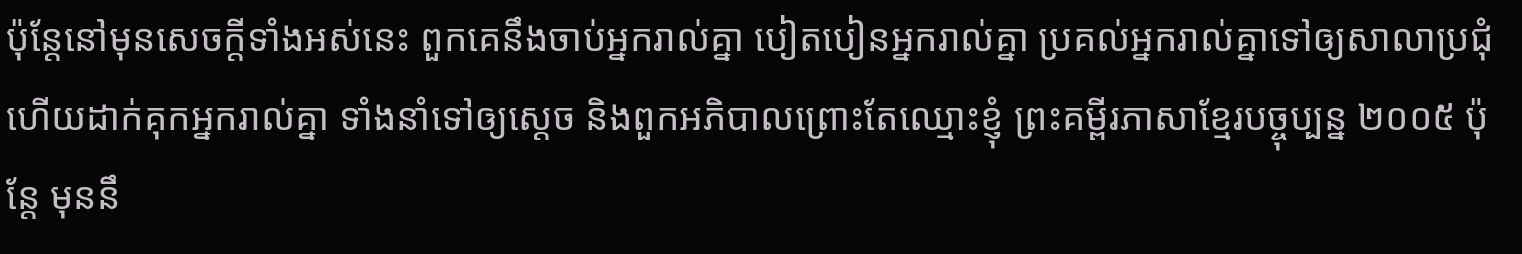ប៉ុន្ដែនៅមុនសេចក្ដីទាំងអស់នេះ ពួកគេនឹងចាប់អ្នករាល់គ្នា បៀតបៀនអ្នករាល់គ្នា ប្រគល់អ្នករាល់គ្នាទៅឲ្យសាលាប្រជុំ ហើយដាក់គុកអ្នករាល់គ្នា ទាំងនាំទៅឲ្យស្ដេច និងពួកអភិបាលព្រោះតែឈ្មោះខ្ញុំ ព្រះគម្ពីរភាសាខ្មែរបច្ចុប្បន្ន ២០០៥ ប៉ុន្តែ មុននឹ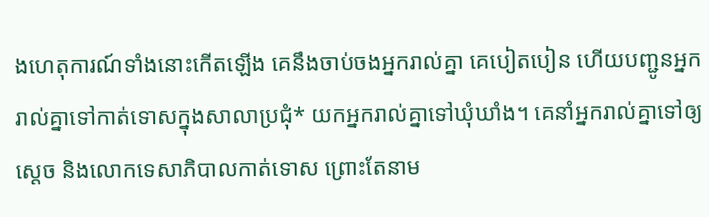ងហេតុការណ៍ទាំងនោះកើតឡើង គេនឹងចាប់ចងអ្នករាល់គ្នា គេបៀតបៀន ហើយបញ្ជូនអ្នករាល់គ្នាទៅកាត់ទោសក្នុងសាលាប្រជុំ* យកអ្នករាល់គ្នាទៅឃុំឃាំង។ គេនាំអ្នករាល់គ្នាទៅឲ្យស្ដេច និងលោកទេសាភិបាលកាត់ទោស ព្រោះតែនាម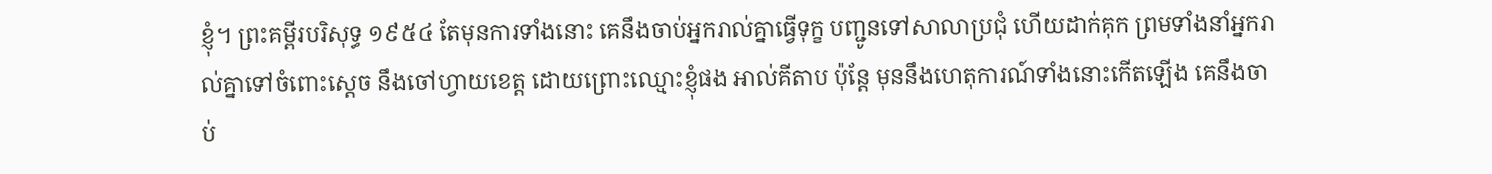ខ្ញុំ។ ព្រះគម្ពីរបរិសុទ្ធ ១៩៥៤ តែមុនការទាំងនោះ គេនឹងចាប់អ្នករាល់គ្នាធ្វើទុក្ខ បញ្ជូនទៅសាលាប្រជុំ ហើយដាក់គុក ព្រមទាំងនាំអ្នករាល់គ្នាទៅចំពោះស្តេច នឹងចៅហ្វាយខេត្ត ដោយព្រោះឈ្មោះខ្ញុំផង អាល់គីតាប ប៉ុន្តែ មុននឹងហេតុការណ៍ទាំងនោះកើតឡើង គេនឹងចាប់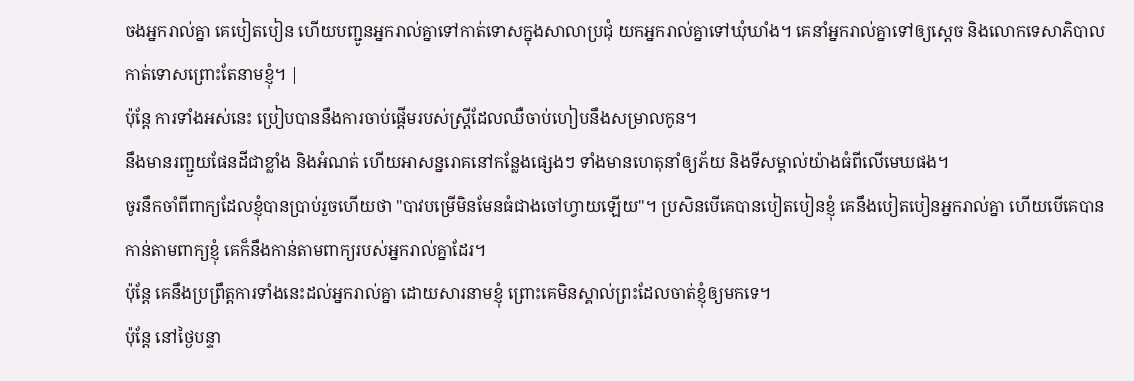ចងអ្នករាល់គ្នា គេបៀតបៀន ហើយបញ្ជូនអ្នករាល់គ្នាទៅកាត់ទោសក្នុងសាលាប្រជុំ យកអ្នករាល់គ្នាទៅឃុំឃាំង។ គេនាំអ្នករាល់គ្នាទៅឲ្យស្ដេច និងលោកទេសាភិបាលកាត់ទោសព្រោះតែនាមខ្ញុំ។ |
ប៉ុន្តែ ការទាំងអស់នេះ ប្រៀបបាននឹងការចាប់ផ្ដើមរបស់ស្ត្រីដែលឈឺចាប់ហៀបនឹងសម្រាលកូន។
នឹងមានរញ្ជួយផែនដីជាខ្លាំង និងអំណត់ ហើយអាសន្នរោគនៅកន្លែងផ្សេងៗ ទាំងមានហេតុនាំឲ្យភ័យ និងទីសម្គាល់យ៉ាងធំពីលើមេឃផង។
ចូរនឹកចាំពីពាក្យដែលខ្ញុំបានប្រាប់រួចហើយថា "បាវបម្រើមិនមែនធំជាងចៅហ្វាយឡើយ"។ ប្រសិនបើគេបានបៀតបៀនខ្ញុំ គេនឹងបៀតបៀនអ្នករាល់គ្នា ហើយបើគេបានកាន់តាមពាក្យខ្ញុំ គេក៏នឹងកាន់តាមពាក្យរបស់អ្នករាល់គ្នាដែរ។
ប៉ុន្តែ គេនឹងប្រព្រឹត្តការទាំងនេះដល់អ្នករាល់គ្នា ដោយសារនាមខ្ញុំ ព្រោះគេមិនស្គាល់ព្រះដែលចាត់ខ្ញុំឲ្យមកទេ។
ប៉ុន្ដែ នៅថ្ងៃបន្ទា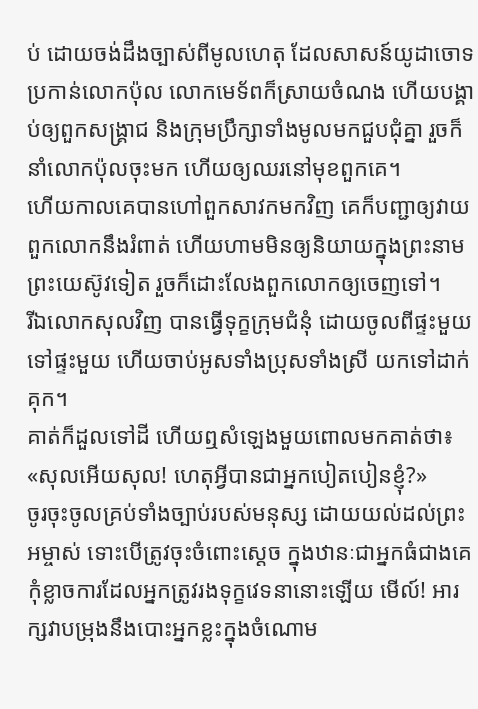ប់ ដោយចង់ដឹងច្បាស់ពីមូលហេតុ ដែលសាសន៍យូដាចោទប្រកាន់លោកប៉ុល លោកមេទ័ពក៏ស្រាយចំណង ហើយបង្គាប់ឲ្យពួកសង្គ្រាជ និងក្រុមប្រឹក្សាទាំងមូលមកជួបជុំគ្នា រួចក៏នាំលោកប៉ុលចុះមក ហើយឲ្យឈរនៅមុខពួកគេ។
ហើយកាលគេបានហៅពួកសាវកមកវិញ គេក៏បញ្ជាឲ្យវាយពួកលោកនឹងរំពាត់ ហើយហាមមិនឲ្យនិយាយក្នុងព្រះនាមព្រះយេស៊ូវទៀត រួចក៏ដោះលែងពួកលោកឲ្យចេញទៅ។
រីឯលោកសុលវិញ បានធ្វើទុក្ខក្រុមជំនុំ ដោយចូលពីផ្ទះមួយទៅផ្ទះមួយ ហើយចាប់អូសទាំងប្រុសទាំងស្រី យកទៅដាក់គុក។
គាត់ក៏ដួលទៅដី ហើយឮសំឡេងមួយពោលមកគាត់ថា៖ «សុលអើយសុល! ហេតុអ្វីបានជាអ្នកបៀតបៀនខ្ញុំ?»
ចូរចុះចូលគ្រប់ទាំងច្បាប់របស់មនុស្ស ដោយយល់ដល់ព្រះអម្ចាស់ ទោះបើត្រូវចុះចំពោះស្តេច ក្នុងឋានៈជាអ្នកធំជាងគេ
កុំខ្លាចការដែលអ្នកត្រូវរងទុក្ខវេទនានោះឡើយ មើល៍! អារក្សវាបម្រុងនឹងបោះអ្នកខ្លះក្នុងចំណោម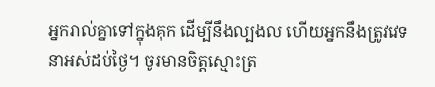អ្នករាល់គ្នាទៅក្នុងគុក ដើម្បីនឹងល្បងល ហើយអ្នកនឹងត្រូវវេទនាអស់ដប់ថ្ងៃ។ ចូរមានចិត្តស្មោះត្រ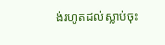ង់រហូតដល់ស្លាប់ចុះ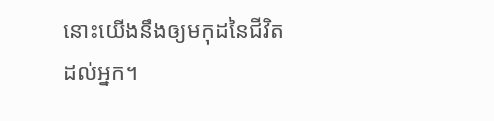នោះយើងនឹងឲ្យមកុដនៃជីវិតដល់អ្នក។